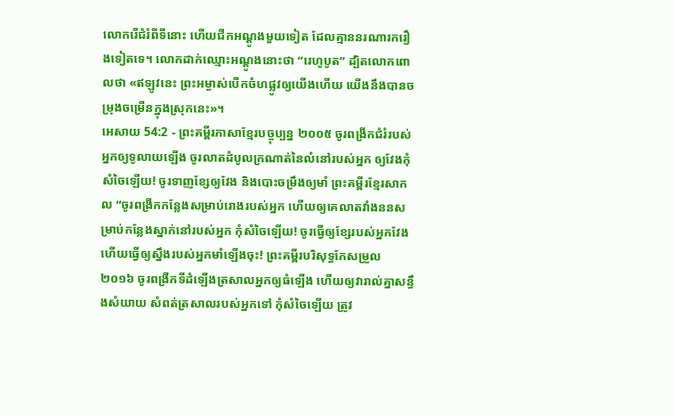លោករើជំរំពីទីនោះ ហើយជីកអណ្ដូងមួយទៀត ដែលគ្មាននរណារករឿងទៀតទេ។ លោកដាក់ឈ្មោះអណ្ដូងនោះថា “រេហូបូត” ដ្បិតលោកពោលថា «ឥឡូវនេះ ព្រះអម្ចាស់បើកចំហផ្លូវឲ្យយើងហើយ យើងនឹងបានចម្រុងចម្រើនក្នុងស្រុកនេះ»។
អេសាយ 54:2 - ព្រះគម្ពីរភាសាខ្មែរបច្ចុប្បន្ន ២០០៥ ចូរពង្រីកជំរំរបស់អ្នកឲ្យទូលាយឡើង ចូរលាតដំបូលក្រណាត់នៃលំនៅរបស់អ្នក ឲ្យវែងកុំសំចៃឡើយ! ចូរទាញខ្សែឲ្យវែង និងបោះចម្រឹងឲ្យមាំ ព្រះគម្ពីរខ្មែរសាកល “ចូរពង្រីកកន្លែងសម្រាប់រោងរបស់អ្នក ហើយឲ្យគេលាតវាំងននសម្រាប់កន្លែងស្នាក់នៅរបស់អ្នក កុំសំចៃឡើយ! ចូរធ្វើឲ្យខ្សែរបស់អ្នកវែង ហើយធ្វើឲ្យស្នឹងរបស់អ្នកមាំឡើងចុះ! ព្រះគម្ពីរបរិសុទ្ធកែសម្រួល ២០១៦ ចូរពង្រីកទីដំឡើងត្រសាលអ្នកឲ្យធំឡើង ហើយឲ្យវារាល់គ្នាសន្ធឹងសំយាយ សំពត់ត្រសាលរបស់អ្នកទៅ កុំសំចៃឡើយ ត្រូវ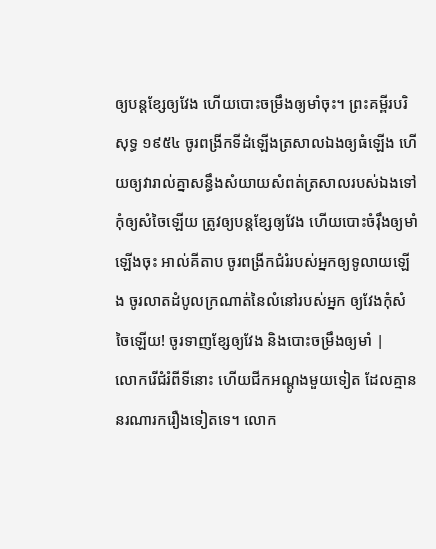ឲ្យបន្តខ្សែឲ្យវែង ហើយបោះចម្រឹងឲ្យមាំចុះ។ ព្រះគម្ពីរបរិសុទ្ធ ១៩៥៤ ចូរពង្រីកទីដំឡើងត្រសាលឯងឲ្យធំឡើង ហើយឲ្យវារាល់គ្នាសន្ធឹងសំយាយសំពត់ត្រសាលរបស់ឯងទៅ កុំឲ្យសំចៃឡើយ ត្រូវឲ្យបន្តខ្សែឲ្យវែង ហើយបោះចំរ៉ឹងឲ្យមាំឡើងចុះ អាល់គីតាប ចូរពង្រីកជំរំរបស់អ្នកឲ្យទូលាយឡើង ចូរលាតដំបូលក្រណាត់នៃលំនៅរបស់អ្នក ឲ្យវែងកុំសំចៃឡើយ! ចូរទាញខ្សែឲ្យវែង និងបោះចម្រឹងឲ្យមាំ |
លោករើជំរំពីទីនោះ ហើយជីកអណ្ដូងមួយទៀត ដែលគ្មាននរណារករឿងទៀតទេ។ លោក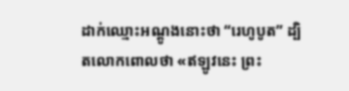ដាក់ឈ្មោះអណ្ដូងនោះថា “រេហូបូត” ដ្បិតលោកពោលថា «ឥឡូវនេះ ព្រះ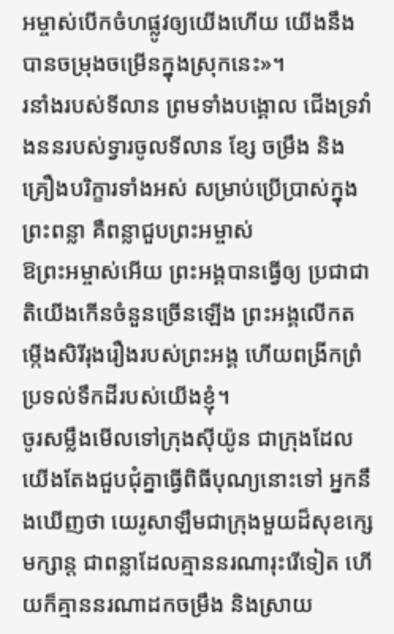អម្ចាស់បើកចំហផ្លូវឲ្យយើងហើយ យើងនឹងបានចម្រុងចម្រើនក្នុងស្រុកនេះ»។
រនាំងរបស់ទីលាន ព្រមទាំងបង្គោល ជើងទ្រវាំងននរបស់ទ្វារចូលទីលាន ខ្សែ ចម្រឹង និងគ្រឿងបរិក្ខារទាំងអស់ សម្រាប់ប្រើប្រាស់ក្នុងព្រះពន្លា គឺពន្លាជួបព្រះអម្ចាស់
ឱព្រះអម្ចាស់អើយ ព្រះអង្គបានធ្វើឲ្យ ប្រជាជាតិយើងកើនចំនួនច្រើនឡើង ព្រះអង្គលើកតម្កើងសិរីរុងរឿងរបស់ព្រះអង្គ ហើយពង្រីកព្រំប្រទល់ទឹកដីរបស់យើងខ្ញុំ។
ចូរសម្លឹងមើលទៅក្រុងស៊ីយ៉ូន ជាក្រុងដែល យើងតែងជួបជុំគ្នាធ្វើពិធីបុណ្យនោះទៅ អ្នកនឹងឃើញថា យេរូសាឡឹមជាក្រុងមួយដ៏សុខក្សេមក្សាន្ត ជាពន្លាដែលគ្មាននរណារុះរើទៀត ហើយក៏គ្មាននរណាដកចម្រឹង និងស្រាយ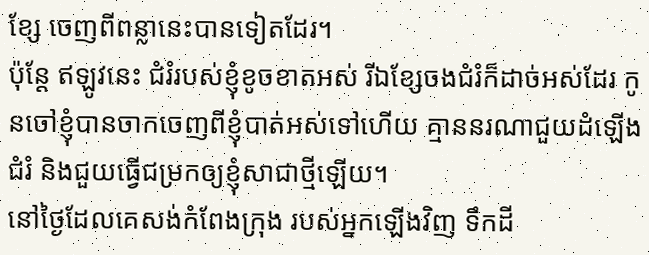ខ្សែ ចេញពីពន្លានេះបានទៀតដែរ។
ប៉ុន្តែ ឥឡូវនេះ ជំរំរបស់ខ្ញុំខូចខាតអស់ រីឯខ្សែចងជំរំក៏ដាច់អស់ដែរ កូនចៅខ្ញុំបានចាកចេញពីខ្ញុំបាត់អស់ទៅហើយ គ្មាននរណាជួយដំឡើងជំរំ និងជួយធ្វើជម្រកឲ្យខ្ញុំសាជាថ្មីឡើយ។
នៅថ្ងៃដែលគេសង់កំពែងក្រុង របស់អ្នកឡើងវិញ ទឹកដី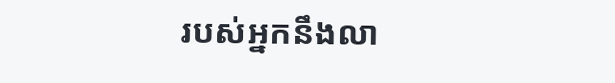របស់អ្នកនឹងលា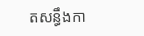តសន្ធឹងកា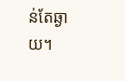ន់តែឆ្ងាយ។